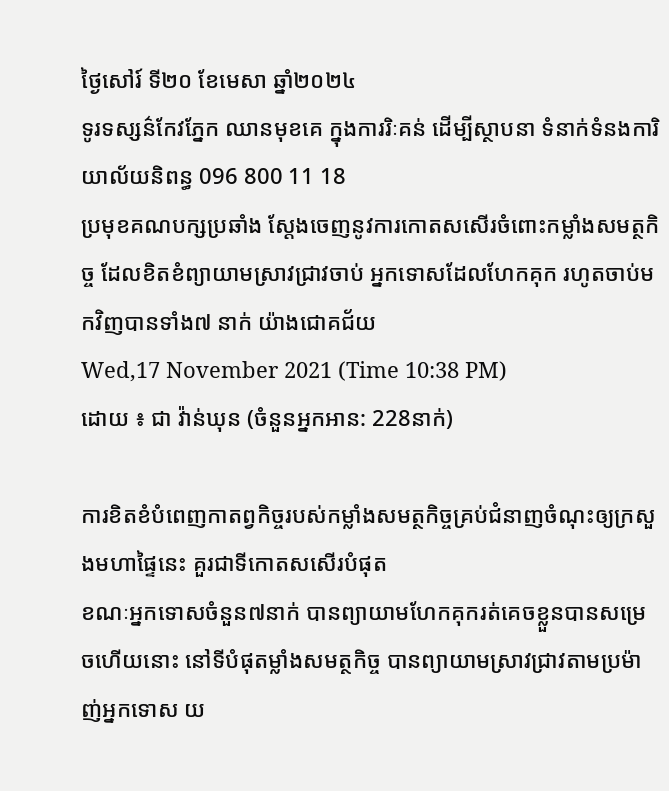ថ្ងៃសៅរ៍ ទី២០ ខែមេសា ឆ្នាំ២០២៤
ទូរទស្សន៌កែវភ្នែក ឈានមុខគេ ក្នុងការរិៈគន់ ដើម្បីស្ថាបនា ទំនាក់ទំនងការិយាល័យនិពន្ធ 096 800 11 18
ប្រមុខគណបក្សប្រឆាំង ស្តែងចេញនូវការកោតសសើរចំពោះកម្លាំងសមត្ថកិច្ច ដែលខិតខំព្យាយាមស្រាវជ្រាវចាប់ អ្នកទោសដែលហែកគុក រហូតចាប់មកវិញបានទាំង៧ នាក់ យ៉ាងជោគជ័យ
Wed,17 November 2021 (Time 10:38 PM)
ដោយ ៖ ជា វ៉ាន់ឃុន (ចំនួនអ្នកអាន: 228នាក់)

ការខិតខំបំពេញកាតព្វកិច្ចរបស់កម្លាំងសមត្ថកិច្ចគ្រប់ជំនាញចំណុះឲ្យក្រសួងមហាផ្ទៃនេះ គួរជាទីកោតសសើរបំផុត
ខណៈអ្នកទោសចំនួន៧នាក់ បានព្យាយាមហែកគុករត់គេចខ្លួនបានសម្រេចហើយនោះ នៅទីបំផុតម្លាំងសមត្ថកិច្ច បានព្យាយាមស្រាវជ្រាវតាមប្រម៉ាញ់អ្នកទោស យ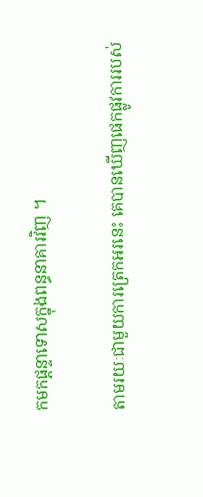កមកផ្តន្ទាទោសក្នុងពន្ធនាគារវិញ ។

តាមរយៈជាមួយការត្រេកអរនេះ គេបានឃើញផេកផ្លូវការរបស់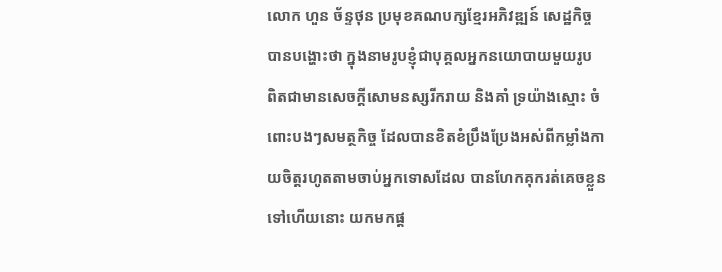លោក ហួន ច័ន្ទថុន ប្រមុខគណបក្សខ្មែរអភិវឌ្ឍន៍ សេដ្ឋកិច្ចបានបង្ហោះថា ក្នុងនាមរូបខ្ញុំជាបុគ្គលអ្នកនយោបាយមួយរូប ពិតជាមានសេចក្តីសោមនស្សរីករាយ និងគាំ ទ្រយ៉ាងស្មោះ ចំពោះបងៗសមត្ថកិច្ច ដែលបានខិតខំប្រឹងប្រែងអស់ពីកម្លាំងកាយចិត្តរហូតតាមចាប់អ្នកទោសដែល បានហែកគុករត់គេចខ្លួនទៅហើយនោះ យកមកផ្ត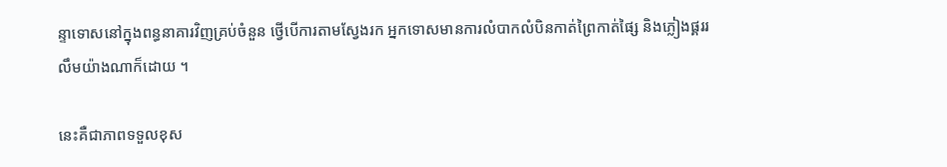ន្ទាទោសនៅក្នុងពន្ធនាគារវិញគ្រប់ចំនួន ថ្វើបើការតាមស្វែងរក អ្នកទោសមានការលំបាកលំបិនកាត់ព្រៃកាត់ផ្សៃ និងភ្លៀងផ្គររលឹមយ៉ាងណាក៏ដោយ ។

នេះគឺជាភាពទទួលខុស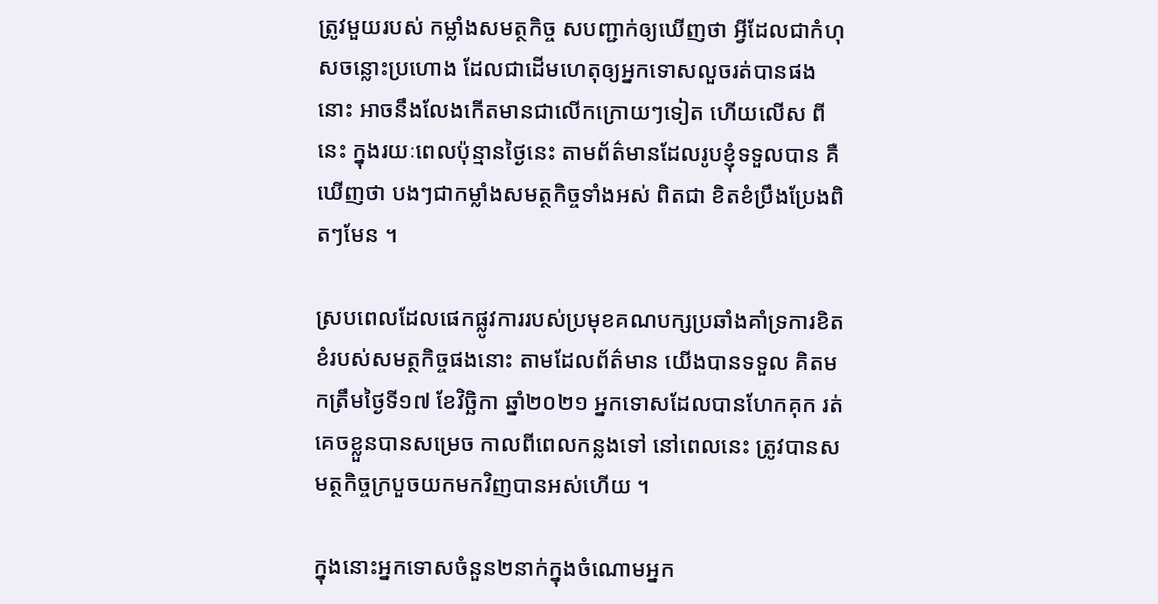ត្រូវមួយរបស់ កម្លាំងសមត្ថកិច្ច សបញ្ជាក់ឲ្យឃើញថា អ្វីដែលជាកំហុសចន្លោះប្រហោង ដែលជាដើមហេតុឲ្យអ្នកទោសលួចរត់បានផងនោះ អាចនឹងលែងកើតមានជាលើកក្រោយៗទៀត ហើយលើស ពីនេះ ក្នុងរយៈពេលប៉ុន្មានថ្ងៃនេះ តាមព័ត៌មានដែលរូបខ្ញុំទទួលបាន គឺឃើញថា បងៗជាកម្លាំងសមត្ថកិច្ចទាំងអស់ ពិតជា ខិតខំប្រឹងប្រែងពិតៗមែន ។

ស្របពេលដែលផេកផ្លូវការរបស់ប្រមុខគណបក្សប្រឆាំងគាំទ្រការខិតខំរបស់សមត្ថកិច្ចផងនោះ តាមដែលព័ត៌មាន យើងបានទទួល គិតមកត្រឹមថ្ងៃទី១៧ ខែវិច្ឆិកា ឆ្នាំ២០២១ អ្នកទោសដែលបានហែកគុក រត់គេចខ្លួនបានសម្រេច កាលពីពេលកន្លងទៅ នៅពេលនេះ ត្រូវបានសមត្ថកិច្ចក្របួចយកមកវិញបានអស់ហើយ ។

ក្នុងនោះអ្នកទោសចំនួន២នាក់ក្នុងចំណោមអ្នក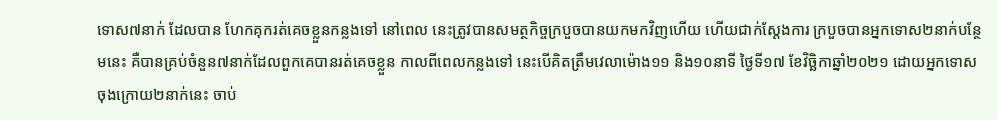ទោស៧នាក់ ដែលបាន ហែកគុករត់គេចខ្លួនកន្លងទៅ នៅពេល នេះត្រូវបានសមត្ថកិច្ចក្របួចបានយកមកវិញហើយ ហើយជាក់ស្តែងការ ក្របួចបានអ្នកទោស២នាក់បន្ថែមនេះ គឺបានគ្រប់ចំនួន៧នាក់ដែលពួកគេបានរត់គេចខ្លួន កាលពីពេលកន្លងទៅ នេះបើគិតត្រឹមវេលាម៉ោង១១ និង១០នាទី ថ្ងៃទី១៧ ខែវិច្ឆិកាឆ្នាំ២០២១ ដោយអ្នកទោសចុងក្រោយ២នាក់នេះ ចាប់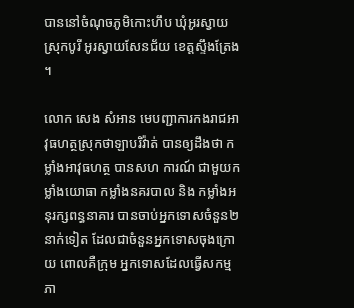បាននៅចំណុចភូមិកោះហឹប ឃុំអូរស្វាយ ស្រុកបូរី អូរស្វាយសែនជ័យ ខេត្តស្ទឹងត្រែង ។

លោក សេង សំអាន មេបញ្ជាការកងរាជអាវុធហត្ថស្រុកថាឡាបរិវ៉ាត់ បានឲ្យដឹងថា កម្លាំងអាវុធហត្ថ បានសហ ការណ៍ ជាមួយកម្លាំងយោធា កម្លាំងនគរបាល និង កម្លាំងអនុរក្សពន្ធនាគារ បានចាប់អ្នកទោសចំនួន២នាក់ទៀត ដែលជាចំនួនអ្នកទោសចុងក្រោយ ពោលគឺក្រុម អ្នកទោសដែលធ្វើសកម្មភា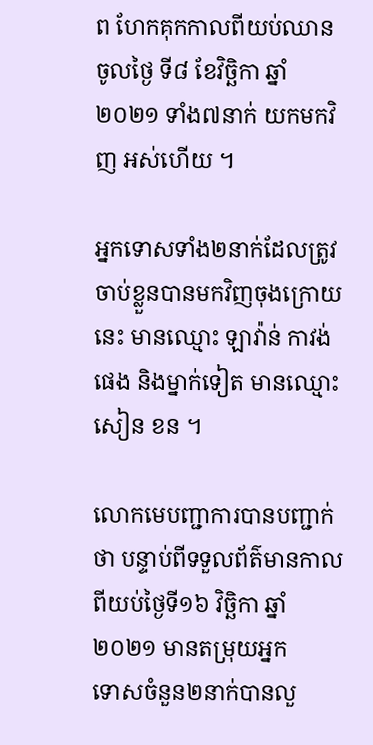ព ហែកគុកកាលពីយប់ឈានចូលថ្ងៃ ទី៨ ខែវិច្ឆិកា ឆ្នាំ២០២១ ទាំង៧នាក់ យកមកវិញ អស់ហើយ ។

អ្នកទោសទាំង២នាក់ដែលត្រូវចាប់ខ្លួនបានមកវិញចុងក្រោយនេះ មានឈ្មោះ ឡាវ៉ាន់ កាវង់ផេង និងម្នាក់ទៀត មានឈ្មោះ សៀន ខន ។

លោកមេបញ្ជាការបានបញ្ជាក់ថា បន្ទាប់ពីទទួលព័ត៌មានកាលពីយប់ថ្ងៃទី១៦ វិច្ឆិកា ឆ្នាំ២០២១ មានតម្រុយអ្នក
ទោសចំនួន២នាក់បានលួ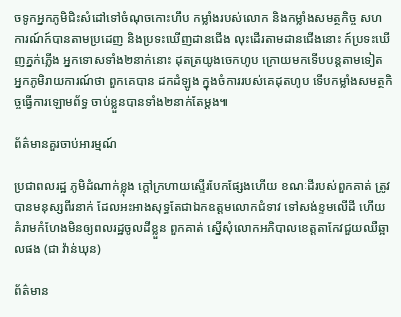ចទូកអ្នកភូមិជិះសំដៅទៅចំណុចកោះហឹប កម្លាំងរបស់លោក និងកម្លាំងសមត្ថកិច្ច សហការណ៍ក៍បានតាមប្រដេញ និងប្រទះឃើញដានជើង លុះដើរតាមដានជើងនោះ ក៍ប្រទះឃើញភ្នក់ភ្លើង អ្នកទោសទាំង២នាក់នោះ ដុតត្រយូងចេកហូប ក្រោយមកទើបបន្តតាមទៀត អ្នកភូមិរាយការណ៍ថា ពួកគេបាន ដកដំឡូង ក្នុងចំការរបស់គេដុតហូប ទើបកម្លាំងសមត្ថកិច្ចធ្វើការឡោមព័ទ្ធ ចាប់ខ្លួនបានទាំង២នាក់តែម្តង៕

ព័ត៌មានគួរចាប់អារម្មណ៍

ប្រជាពលរដ្ឋ ភូមិដំណាក់ខ្លុង ក្តៅក្រហាយស្ទើរបែកផ្សែងហើយ ខណៈដីរបស់ពួកគាត់ ត្រូវបានមនុស្សពីរនាក់ ដែលអះអាងសុទ្ធតែជាឯកឧត្តមលោកជំទាវ ទៅសង់ខ្ទមលើដី ហើយគំរាមកំហែងមិនឲ្យពលរដ្ឋចូលដីខ្លួន ពួកគាត់ ស្នើសុំលោកអភិបាលខេត្តតាកែវជួយឈឺឆ្អាលផង (ជា វ៉ាន់ឃុន)

ព័ត៌មាន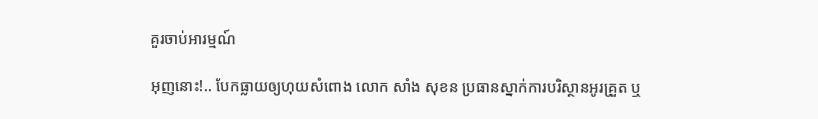គួរចាប់អារម្មណ៍

អុញនោះ!.. បែកធ្លាយឲ្យហុយសំពោង លោក សាំង សុខន ប្រធានស្នាក់ការបរិស្ថានអូរគ្រួត ឬ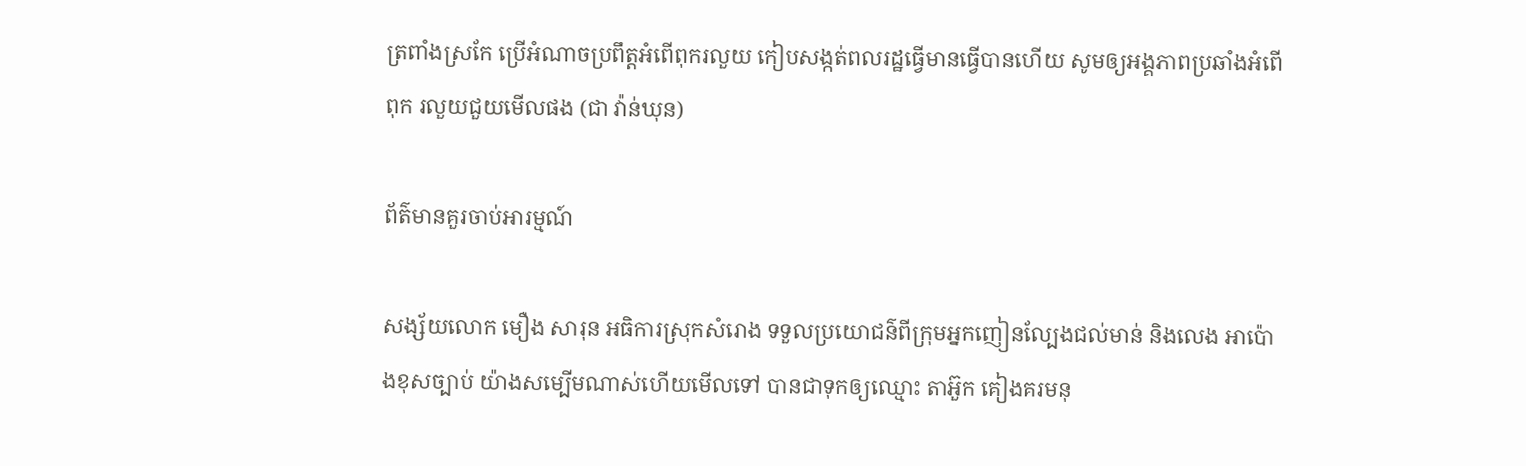ត្រពាំងស្រកែ ប្រើអំណាចប្រពឹត្តអំពើពុករលួយ កៀបសង្កត់ពលរដ្ឋធ្វើមានធ្វើបានហើយ សូមឲ្យអង្គភាពប្រឆាំងអំពើពុក រលួយជួយមើលផង (ជា វ៉ាន់ឃុន)

ព័ត៌មានគួរចាប់អារម្មណ៍

សង្ស័យលោក មឿង សារុន អធិការស្រុកសំរោង ទទួលប្រយោជន៌ពីក្រុមអ្នកញៀនល្បែងជល់មាន់ និងលេង អាប៉ោងខុសច្បាប់ យ៉ាងសម្បើមណាស់ហើយមើលទៅ បានជាទុកឲ្យឈ្មោះ តាអ៊ួក គៀងគរមនុ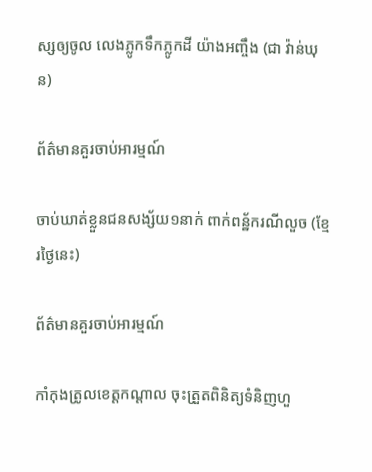ស្សឲ្យចូល លេងភ្លូកទឹកភ្លូកដី យ៉ាងអញ្ចឹង (ជា វ៉ាន់ឃុន)

ព័ត៌មានគួរចាប់អារម្មណ៍

ចាប់ឃាត់ខ្លួនជនសង្ស័យ១នាក់ ពាក់ពន្ឋ័ករណីលួច (ខ្មែរថ្ងៃនេះ)

ព័ត៌មានគួរចាប់អារម្មណ៍

កាំកុងត្រូលខេត្តកណ្ដាល ចុះត្រួតពិនិត្យទំនិញហួ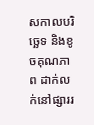សកាលបរិច្ឆេទ និងខូចគុណភាព ដាក់លក់នៅផ្សាររ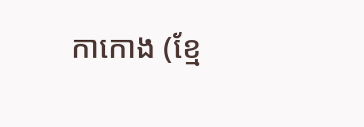កាកោង (ខ្មែ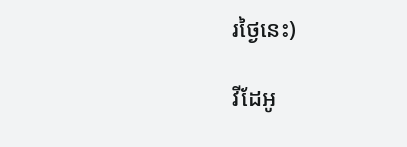រថ្ងៃនេះ)

វីដែអូ